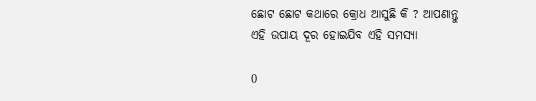ଛୋଟ ଛୋଟ କଥାରେ କ୍ରୋଧ ଆସୁଛି କି ? ଆପଣାନ୍ତୁ ଏହି ଉପାୟ ଦୂର ହୋଇଯିବ ଏହି ସମସ୍ୟା

0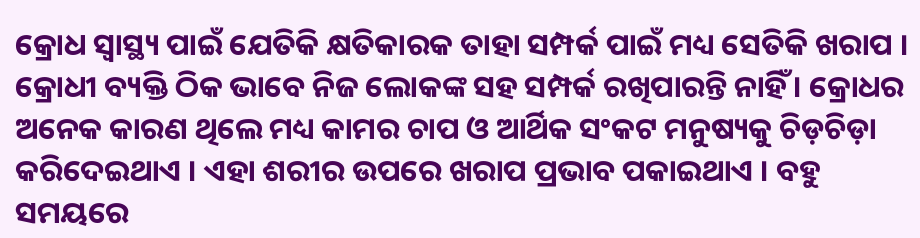କ୍ରୋଧ ସ୍ୱାସ୍ଥ୍ୟ ପାଇଁ ଯେତିକି କ୍ଷତିକାରକ ତାହା ସମ୍ପର୍କ ପାଇଁ ମଧ୍ୟ ସେତିକି ଖରାପ । କ୍ରୋଧୀ ବ୍ୟକ୍ତି ଠିକ ଭାବେ ନିଜ ଲୋକଙ୍କ ସହ ସମ୍ପର୍କ ରଖିପାରନ୍ତି ନାହିଁ । କ୍ରୋଧର ଅନେକ କାରଣ ଥିଲେ ମଧ୍ୟ କାମର ଚାପ ଓ ଆର୍ଥିକ ସଂକଟ ମନୁଷ୍ୟକୁ ଚିଡ଼ଚିଡ଼ା କରିଦେଇଥାଏ । ଏହା ଶରୀର ଉପରେ ଖରାପ ପ୍ରଭାବ ପକାଇଥାଏ । ବହୁ ସମୟରେ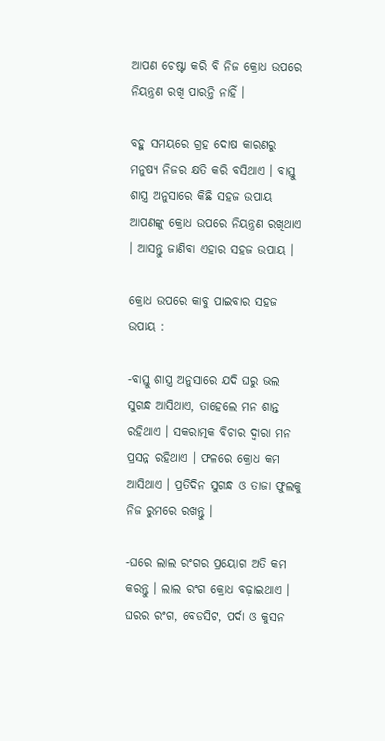ଆପଣ ଚେଷ୍ଟା କରି ବି ନିଜ କ୍ରୋଧ ଉପରେ ନିୟନ୍ତ୍ରଣ ରଖି ପାରନ୍ତି ନାହିଁ ।

ବହୁ ସମୟରେ ଗ୍ରହ ଦୋଷ କାରଣରୁ ମନୁଷ୍ୟ ନିଜର କ୍ଷତି କରି ବସିଥାଏ । ବାସ୍ତୁ ଶାସ୍ତ୍ର ଅନୁସାରେ କିଛି ସହଜ ଉପାୟ ଆପଣଙ୍କୁ କ୍ରୋଧ ଉପରେ ନିୟନ୍ତ୍ରଣ ରଖିଥାଏ । ଆସନ୍ତୁ ଜାଣିବା ଏହାର ସହଜ ଉପାୟ ।

କ୍ରୋଧ ଉପରେ କାବୁ ପାଇବାର ସହଜ ଉପାୟ :

-ବାସ୍ତୁ ଶାସ୍ତ୍ର ଅନୁସାରେ ଯଦି ଘରୁ ଭଲ ସୁଗନ୍ଧ ଆସିଥାଏ, ତାହେଲେ ମନ ଶାନ୍ତ ରହିଥାଏ । ସକରାତ୍ମକ ବିଚାର ଦ୍ୱାରା ମନ ପ୍ରସନ୍ନ ରହିଥାଏ । ଫଳରେ କ୍ରୋଧ କମ ଆସିଥାଏ । ପ୍ରତିଦିନ ସୁଗନ୍ଧ ଓ ତାଜା ଫୁଲକୁ ନିଜ ରୁମରେ ରଖନ୍ତୁ ।

-ଘରେ ଲାଲ ରଂଗର ପ୍ରୟୋଗ ଅତି କମ କରନ୍ତୁ । ଲାଲ ରଂଗ କ୍ରୋଧ ବଢ଼ାଇଥାଏ । ଘରର ରଂଗ, ବେଡସିଟ, ପର୍ଦା ଓ କୁସନ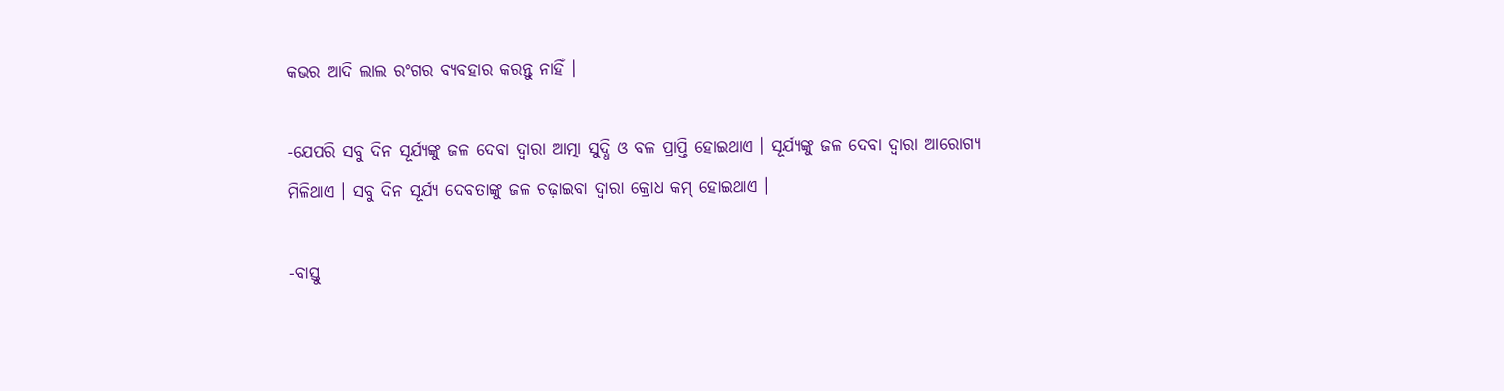କଭର ଆଦି ଲାଲ ରଂଗର ବ୍ୟବହାର କରନ୍ତୁ ନାହିଁ ।

-ଯେପରି ସବୁ ଦିନ ସୂର୍ଯ୍ୟଙ୍କୁ ଜଳ ଦେବା ଦ୍ୱାରା ଆତ୍ମା ସୁଦ୍ଧି ଓ ବଳ ପ୍ରାପ୍ତି ହୋଇଥାଏ । ସୂର୍ଯ୍ୟଙ୍କୁ ଜଳ ଦେବା ଦ୍ୱାରା ଆରୋଗ୍ୟ ମିଳିଥାଏ । ସବୁ ଦିନ ସୂର୍ଯ୍ୟ ଦେବତାଙ୍କୁ ଜଳ ଚଢ଼ାଇବା ଦ୍ୱାରା କ୍ରୋଧ କମ୍‌ ହୋଇଥାଏ ।

-ବାସ୍ତୁ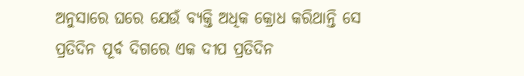ଅନୁସାରେ ଘରେ ଯେଉଁ ବ୍ୟକ୍ତି ଅଧିକ କ୍ରୋଧ କରିଥାନ୍ତି ସେ ପ୍ରତିଦିନ ପୂର୍ବ ଦିଗରେ ଏକ ଦୀପ ପ୍ରତିଦିନ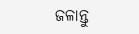ଜଳାନ୍ତୁ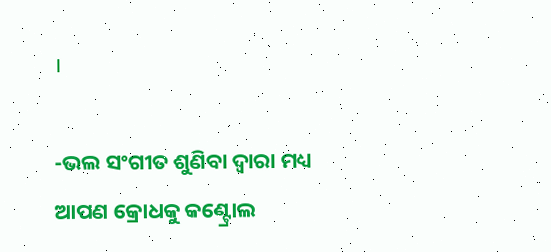।

-ଭଲ ସଂଗୀତ ଶୁଣିବା ଦ୍ୱାରା ମଧ୍ୟ ଆପଣ କ୍ରୋଧକୁ କଣ୍ଟ୍ରୋଲ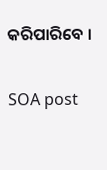କରିପାରିବେ ।

SOA post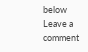below
Leave a comment